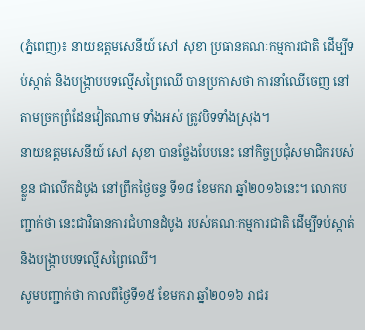(ភ្នំពេញ)៖ នាយឧត្តមសេនីយ៍ សៅ សុខា ប្រធានគណៈកម្មការជាតិ ដើម្បីទប់ស្កាត់ និងបង្ក្រាបបទល្មើសព្រៃឈើ បានប្រកាសថា ការនាំឈើចេញ នៅតាមច្រកព្រំដែនវៀតណាម ទាំងអស់ ត្រូវបិទទាំងស្រុង។
នាយឧត្តមសេនីយ៍ សៅ សុខា បានថ្លែងបែបនេះ នៅកិច្ចប្រជុំសមាជិករបស់ខ្លួន ជាលើកដំបូង នៅព្រឹកថ្ងៃចន្ទ ទី១៨ ខែមករា ឆ្នាំ២០១៦នេះ។ លោកបញ្ជាក់ថា នេះជាវិធានការជំហានដំបូង របស់គណៈកម្មការជាតិ ដើម្បីទប់ស្កាត់ និងបង្ក្រាបបទល្មើសព្រៃឈើ។
សូមបញ្ជាក់ថា កាលពីថ្ងៃទី១៥ ខែមករា ឆ្នាំ២០១៦ រាជរ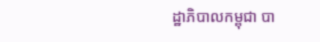ដ្ឋាភិបាលកម្ពុជា បា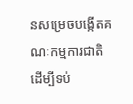នសម្រេចបង្កើតគណៈកម្មការជាតិ ដើម្បីទប់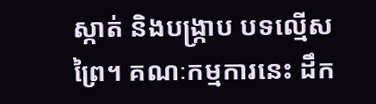ស្កាត់ និងបង្ក្រាប បទល្មើសព្រៃ។ គណៈកម្មការនេះ ដឹក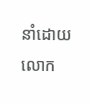នាំដោយ លោក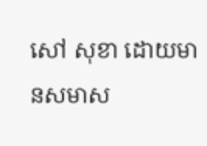សៅ សុខា ដោយមានសមាស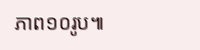ភាព១០រូប៕